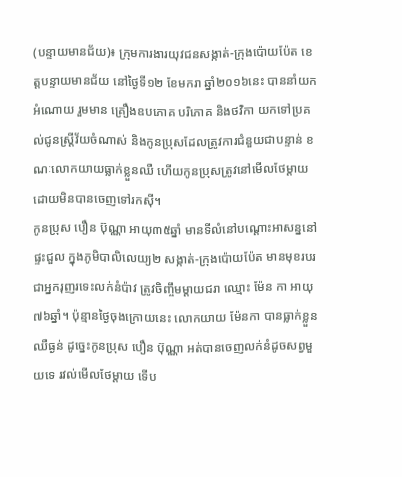(បន្ទាយមានជ័យ)៖ ក្រុមការងារយុវជនសង្កាត់-ក្រុងប៉ោយប៉ែត ខេត្តបន្ទាយមានជ័យ នៅថ្ងៃទី១២ ខែមករា ឆ្នាំ២០១៦នេះ បាននាំយកអំណោយ រួមមាន គ្រឿងឧបភោគ បរិភោគ និងថវិកា យកទៅប្រគល់ជូនស្រ្តីវ័យចំណាស់ និងកូនប្រុសដែលត្រូវការជំនួយជាបន្ទាន់ ខណៈលោកយាយធ្លាក់ខ្លួនឈឺ ហើយកូនប្រុសត្រូវនៅមើលថែម្តាយដោយមិនបានចេញទៅរកស៊ី។
កូនប្រុស បឿន ប៊ុណ្ណា អាយុ៣៥ឆ្នាំ មានទីលំនៅបណ្តោះអាសន្ននៅផ្ទះជួល ក្នុងភូមិបាលិលេយ្យ២ សង្កាត់-ក្រុងប៉ោយប៉ែត មានមុខរបរជាអ្នករុញរទេះលក់នំប៉ាវ ត្រូវចិញ្ចឹមម្តាយជរា ឈ្មោះ ម៉ែន កា អាយុ៧៦ឆ្នាំ។ ប៉ុន្មានថ្ងៃចុងក្រោយនេះ លោកយាយ ម៉ែនកា បានធ្លាក់ខ្លួនឈឺធ្ងន់ ដូច្នេះកូនប្រុស បឿន ប៊ុណ្ណា អត់បានចេញលក់នំដូចសព្វមួយទេ រវល់មើលថែម្តាយ ទើប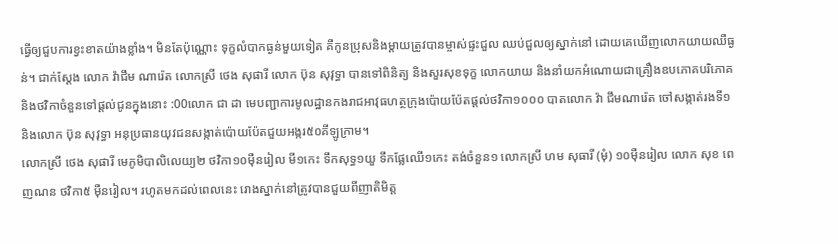ធ្វើឲ្យជួបការខ្វះខាតយ៉ាងខ្លាំង។ មិនតែប៉ុណ្ណោះ ទុក្ខលំបាកធ្ងន់មួយទៀត គឺកូនប្រុសនិងម្តាយត្រូវបានម្ចាស់ផ្ទះជួល ឈប់ជួលឲ្យស្នាក់នៅ ដោយគេឃើញលោកយាយឈឺធ្ងន់។ ជាក់ស្តែង លោក វ៉ាជឹម ណារ៉េត លោកស្រី ថេង សុផារី លោក ប៊ុន សុវុទ្ធា បានទៅពិនិត្យ និងសួរសុខទុក្ខ លោកយាយ និងនាំយកអំណោយជាគ្រឿងឧបភោគបរិភោគ និងថវិកាចំនួនទៅផ្តល់ជូនក្នុងនោះ :00លោក ជា ដា មេបញ្ជាការមូលដ្ឋានកងរាជអាវុធហត្ថក្រុងប៉ោយប៉ែតផ្តល់ថវិកា១០០០ បាតលោក វ៉ា ជឹមណារ៉េត ចៅសង្កាត់រងទី១ និងលោក ប៊ុន សុវុទ្ធា អនុប្រធានយុវជនសង្កាត់ប៉ោយប៉ែតជួយអង្ករ៥០គីឡូក្រាម។
លោកស្រី ថេង សុផារី មេភូមិបាលិលេយ្យ២ ថវិកា១០ម៉ឺនរៀល មី១កេះ ទឹកសុទ្ធ១យួ ទឹកផ្លែឈើ១កេះ តង់ចំនួន១ លោកស្រី ហម សុធារី (មុំ) ១០ម៉ឺនរៀល លោក សុខ ពេញណន ថវិកា៥ ម៉ឺនរៀល។ រហូតមកដល់ពេលនេះ រោងស្នាក់នៅត្រូវបានជួយពីញាតិមិត្ត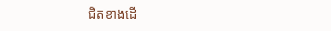ជិតខាងដើ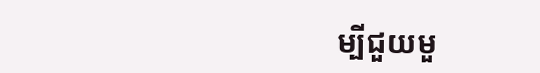ម្បីជួយមួ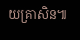យគ្រាសិន៕